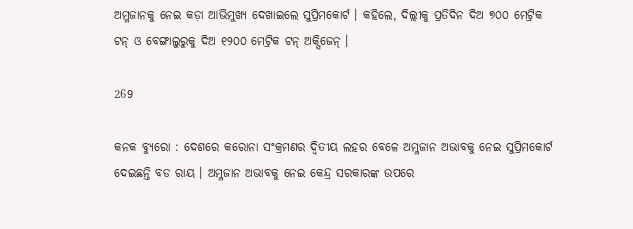ଅମ୍ଳଜାନକୁ ନେଇ କଡ଼ା ଆଭିମୁଖ୍ୟ ଦେଖାଇଲେ ସୁପ୍ରିମକୋର୍ଟ । କହିଲେ, ଦିଲ୍ଲୀକୁ ପ୍ରତିଦିନ ଦିଅ ୭୦୦ ମେଟ୍ରିକ ଟନ୍ ଓ ବେଙ୍ଗାଲୁରୁକୁ ଦିଅ ୧୨୦୦ ମେଟ୍ରିକ ଟନ୍ ଅକ୍ସିଜେନ୍ ।

269

କନକ ବ୍ୟୁରୋ : ଦେଶରେ କରୋନା ସଂକ୍ରମଣର ଦ୍ୱିତୀୟ ଲହର ବେଳେ ଅମ୍ଳଜାନ ଅଭାବକୁ ନେଇ ସୁପ୍ରିମକୋର୍ଟ ଦେଇଛନ୍ତି ବଡ ରାୟ । ଅମ୍ଳଜାନ ଅଭାବକୁ ନେଇ କେନ୍ଦ୍ର ସରକାରଙ୍କ ଉପରେ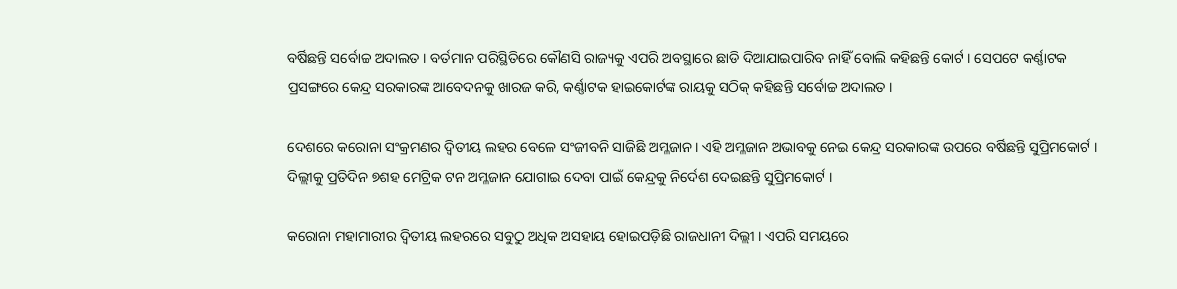ବର୍ଷିଛନ୍ତି ସର୍ବୋଚ୍ଚ ଅଦାଲତ । ବର୍ତମାନ ପରିସ୍ଥିତିରେ କୌଣସି ରାଜ୍ୟକୁ ଏପରି ଅବସ୍ଥାରେ ଛାଡି ଦିଆଯାଇପାରିବ ନାହିଁ ବୋଲି କହିଛନ୍ତି କୋର୍ଟ । ସେପଟେ କର୍ଣ୍ଣାଟକ ପ୍ରସଙ୍ଗରେ କେନ୍ଦ୍ର ସରକାରଙ୍କ ଆବେଦନକୁ ଖାରଜ କରି, କର୍ଣ୍ଣାଟକ ହାଇକୋର୍ଟଙ୍କ ରାୟକୁ ସଠିକ୍ କହିଛନ୍ତି ସର୍ବୋଚ୍ଚ ଅଦାଲତ ।

ଦେଶରେ କରୋନା ସଂକ୍ରମଣର ଦ୍ଵିତୀୟ ଲହର ବେଳେ ସଂଜୀବନି ସାଜିଛି ଅମ୍ଳଜାନ। ଏହି ଅମ୍ଳଜାନ ଅଭାବକୁ ନେଇ କେନ୍ଦ୍ର ସରକାରଙ୍କ ଉପରେ ବର୍ଷିଛନ୍ତି ସୁପ୍ରିମକୋର୍ଟ । ଦିଲ୍ଲୀକୁ ପ୍ରତିଦିନ ୭ଶହ ମେଟ୍ରିକ ଟନ ଅମ୍ଳଜାନ ଯୋଗାଇ ଦେବା ପାଇଁ କେନ୍ଦ୍ରକୁ ନିର୍ଦେଶ ଦେଇଛନ୍ତି ସୁପ୍ରିମକୋର୍ଟ ।

କରୋନା ମହାମାରୀର ଦ୍ଵିତୀୟ ଲହରରେ ସବୁଠୁ ଅଧିକ ଅସହାୟ ହୋଇପଡ଼ିଛି ରାଜଧାନୀ ଦିଲ୍ଲୀ । ଏପରି ସମୟରେ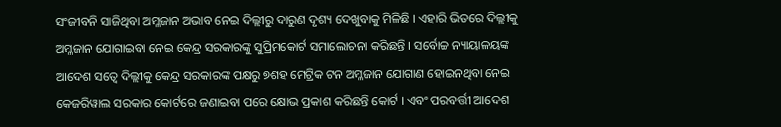ସଂଜୀବନି ସାଜିଥିବା ଅମ୍ଳଜାନ ଅଭାବ ନେଇ ଦିଲ୍ଲୀରୁ ଦାରୁଣ ଦୃଶ୍ୟ ଦେଖୁବାକୁ ମିଳିଛି । ଏହାରି ଭିତରେ ଦିଲ୍ଲୀକୁ ଅମ୍ଳଜାନ ଯୋଗାଇବା ନେଇ କେନ୍ଦ୍ର ସରକାରଙ୍କୁ ସୁପ୍ରିମକୋର୍ଟ ସମାଲୋଚନା କରିଛନ୍ତି । ସର୍ବୋଚ୍ଚ ନ୍ୟାୟାଳୟଙ୍କ ଆଦେଶ ସତ୍ୱେ ଦିଲ୍ଲୀକୁ କେନ୍ଦ୍ର ସରକାରଙ୍କ ପକ୍ଷରୁ ୭ଶହ ମେଟ୍ରିକ ଟନ ଅମ୍ଳଜାନ ଯୋଗାଣ ହୋଇନଥିବା ନେଇ କେଜରିୱାଲ ସରକାର କୋର୍ଟରେ ଜଣାଇବା ପରେ କ୍ଷୋଭ ପ୍ରକାଶ କରିଛନ୍ତି କୋର୍ଟ । ଏବଂ ପରବର୍ତ୍ତୀ ଆଦେଶ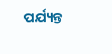ପର୍ଯ୍ୟନ୍ତ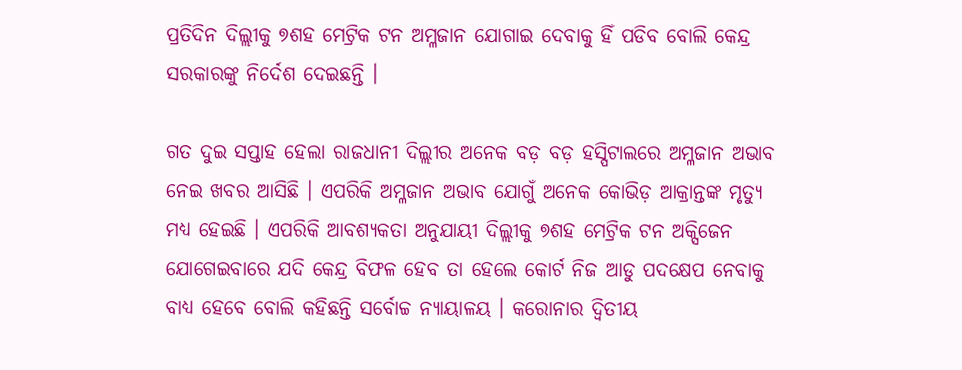ପ୍ରତିଦିନ ଦିଲ୍ଲୀକୁ ୭ଶହ ମେଟ୍ରିକ ଟନ ଅମ୍ଳଜାନ ଯୋଗାଇ ଦେବାକୁ ହିଁ ପଡିବ ବୋଲି କେନ୍ଦ୍ର ସରକାରଙ୍କୁ ନିର୍ଦେଶ ଦେଇଛନ୍ତି ।

ଗତ ଦୁଇ ସପ୍ତାହ ହେଲା ରାଜଧାନୀ ଦିଲ୍ଲୀର ଅନେକ ବଡ଼ ବଡ଼ ହସ୍ପିଟାଲରେ ଅମ୍ଳଜାନ ଅଭାବ ନେଇ ଖବର ଆସିଛି । ଏପରିକି ଅମ୍ଳଜାନ ଅଭାବ ଯୋଗୁଁ ଅନେକ କୋଭିଡ଼ ଆକ୍ରାନ୍ତଙ୍କ ମୃତ୍ୟୁ ମଧ୍ୟ ହେଇଛି । ଏପରିକି ଆବଶ୍ୟକତା ଅନୁଯାୟୀ ଦିଲ୍ଲୀକୁ ୭ଶହ ମେଟ୍ରିକ ଟନ ଅକ୍ସିଜେନ ଯୋଗେଇବାରେ ଯଦି କେନ୍ଦ୍ର ବିଫଳ ହେବ ତା ହେଲେ କୋର୍ଟ ନିଜ ଆଡୁ ପଦକ୍ଷେପ ନେବାକୁ ବାଧ୍ୟ ହେବେ ବୋଲି କହିଛନ୍ତି ସର୍ବୋଚ୍ଚ ନ୍ୟାୟାଳୟ । କରୋନାର ଦ୍ଵିତୀୟ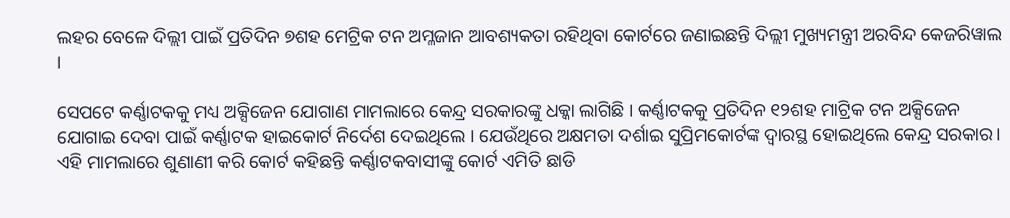ଲହର ବେଳେ ଦିଲ୍ଲୀ ପାଇଁ ପ୍ରତିଦିନ ୭ଶହ ମେଟ୍ରିକ ଟନ ଅମ୍ଳଜାନ ଆବଶ୍ୟକତା ରହିଥିବା କୋର୍ଟରେ ଜଣାଇଛନ୍ତି ଦିଲ୍ଲୀ ମୁଖ୍ୟମନ୍ତ୍ରୀ ଅରବିନ୍ଦ କେଜରିୱାଲ ।

ସେପଟେ କର୍ଣ୍ଣାଟକକୁ ମଧ୍ୟ ଅକ୍ସିଜେନ ଯୋଗାଣ ମାମଲାରେ କେନ୍ଦ୍ର ସରକାରଙ୍କୁ ଧକ୍କା ଲାଗିଛି । କର୍ଣ୍ଣାଟକକୁ ପ୍ରତିଦିନ ୧୨ଶହ ମାଟ୍ରିକ ଟନ ଅକ୍ସିଜେନ ଯୋଗାଇ ଦେବା ପାଇଁ କର୍ଣ୍ଣାଟକ ହାଇକୋର୍ଟ ନିର୍ଦେଶ ଦେଇଥିଲେ । ଯେଉଁଥିରେ ଅକ୍ଷମତା ଦର୍ଶାଇ ସୁପ୍ରିମକୋର୍ଟଙ୍କ ଦ୍ଵାରସ୍ଥ ହୋଇଥିଲେ କେନ୍ଦ୍ର ସରକାର। ଏହି ମାମଲାରେ ଶୁଣାଣୀ କରି କୋର୍ଟ କହିଛନ୍ତି କର୍ଣ୍ଣାଟକବାସୀଙ୍କୁ କୋର୍ଟ ଏମିତି ଛାଡି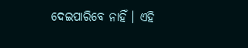ଦେଇପାରିବେ ନାହିଁ । ଏହି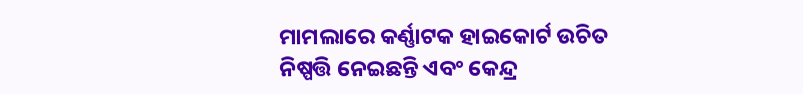ମାମଲାରେ କର୍ଣ୍ଣାଟକ ହାଇକୋର୍ଟ ଉଚିତ ନିଷ୍ପତ୍ତି ନେଇଛନ୍ତି ଏବଂ କେନ୍ଦ୍ର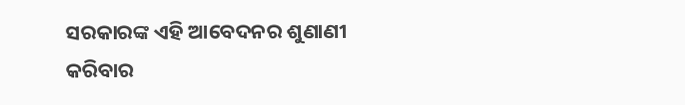ସରକାରଙ୍କ ଏହି ଆବେଦନର ଶୁଣାଣୀ କରିବାର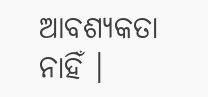ଆବଶ୍ୟକତା ନାହିଁ ।